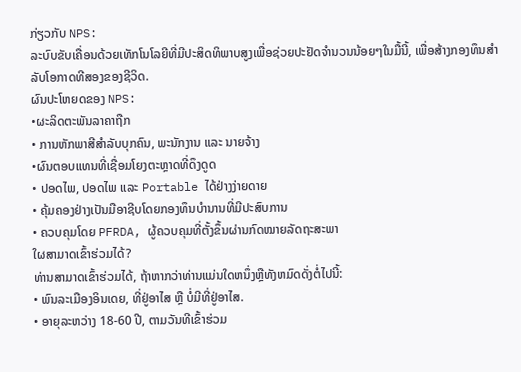ກ່ຽວກັບ NPS:
ລະບົບຂັບເຄື່ອນດ້ວຍເທັກໂນໂລຍີທີ່ມີປະສິດທິພາບສູງເພື່ອຊ່ວຍປະຢັດຈໍານວນນ້ອຍໆໃນມື້ນີ້, ເພື່ອສ້າງກອງທຶນສໍາລັບໂອກາດທີສອງຂອງຊີວິດ.
ຜົນປະໂຫຍດຂອງ NPS:
•ຜະລິດຕະພັນລາຄາຖືກ
• ການຫັກພາສີສໍາລັບບຸກຄົນ, ພະນັກງານ ແລະ ນາຍຈ້າງ
•ຜົນຕອບແທນທີ່ເຊື່ອມໂຍງຕະຫຼາດທີ່ດຶງດູດ
• ປອດໄພ, ປອດໄພ ແລະ Portable ໄດ້ຢ່າງງ່າຍດາຍ
• ຄຸ້ມຄອງຢ່າງເປັນມືອາຊີບໂດຍກອງທຶນບໍານານທີ່ມີປະສົບການ
• ຄວບຄຸມໂດຍ PFRDA, ຜູ້ຄວບຄຸມທີ່ຕັ້ງຂຶ້ນຜ່ານກົດໝາຍລັດຖະສະພາ
ໃຜສາມາດເຂົ້າຮ່ວມໄດ້?
ທ່ານສາມາດເຂົ້າຮ່ວມໄດ້, ຖ້າຫາກວ່າທ່ານແມ່ນໃດຫນຶ່ງຫຼືທັງຫມົດດັ່ງຕໍ່ໄປນີ້:
• ພົນລະເມືອງອິນເດຍ, ທີ່ຢູ່ອາໄສ ຫຼື ບໍ່ມີທີ່ຢູ່ອາໄສ.
• ອາຍຸລະຫວ່າງ 18-60 ປີ, ຕາມວັນທີເຂົ້າຮ່ວມ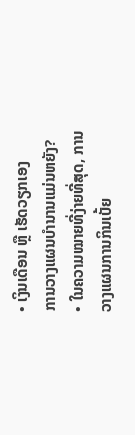• ເງິນເດືອນ ຫຼື ເຮັດວຽກເອງ
ການວາງແຜນບໍານານແມ່ນຫຍັງ?
• ໃນຄວາມໝາຍທີ່ງ່າຍທີ່ສຸດ, ການວາງແຜນການກິນເບັ້ຍ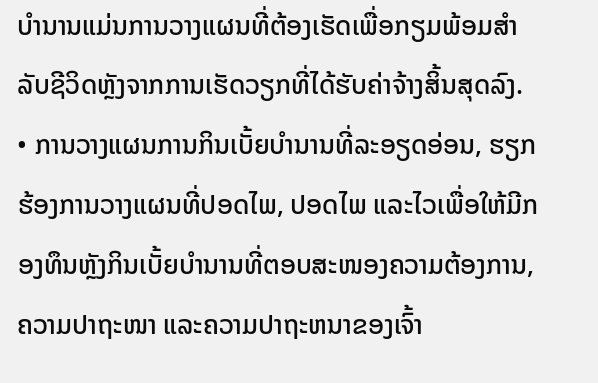ບໍານານແມ່ນການວາງແຜນທີ່ຕ້ອງເຮັດເພື່ອກຽມພ້ອມສໍາລັບຊີວິດຫຼັງຈາກການເຮັດວຽກທີ່ໄດ້ຮັບຄ່າຈ້າງສິ້ນສຸດລົງ.
• ການວາງແຜນການກິນເບັ້ຍບໍານານທີ່ລະອຽດອ່ອນ, ຮຽກຮ້ອງການວາງແຜນທີ່ປອດໄພ, ປອດໄພ ແລະໄວເພື່ອໃຫ້ມີກອງທຶນຫຼັງກິນເບັ້ຍບໍານານທີ່ຕອບສະໜອງຄວາມຕ້ອງການ, ຄວາມປາຖະໜາ ແລະຄວາມປາຖະຫນາຂອງເຈົ້າ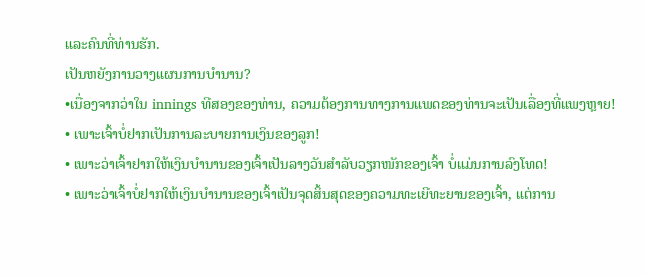ແລະຄົນທີ່ທ່ານຮັກ.
ເປັນຫຍັງການວາງແຜນການບໍານານ?
•ເນື່ອງຈາກວ່າໃນ innings ທີສອງຂອງທ່ານ, ຄວາມຕ້ອງການທາງການແພດຂອງທ່ານຈະເປັນເລື່ອງທີ່ແພງຫຼາຍ!
• ເພາະເຈົ້າບໍ່ຢາກເປັນການລະບາຍການເງິນຂອງລູກ!
• ເພາະວ່າເຈົ້າຢາກໃຫ້ເງິນບໍານານຂອງເຈົ້າເປັນລາງວັນສຳລັບວຽກໜັກຂອງເຈົ້າ ບໍ່ແມ່ນການລົງໂທດ!
• ເພາະວ່າເຈົ້າບໍ່ຢາກໃຫ້ເງິນບໍານານຂອງເຈົ້າເປັນຈຸດສິ້ນສຸດຂອງຄວາມທະເຍີທະຍານຂອງເຈົ້າ, ແຕ່ການ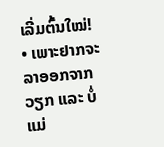ເລີ່ມຕົ້ນໃໝ່!
• ເພາະຢາກຈະລາອອກຈາກວຽກ ແລະ ບໍ່ແມ່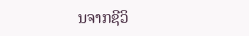ນຈາກຊີວິ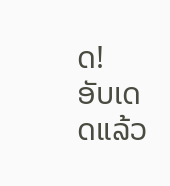ດ!
ອັບເດດແລ້ວ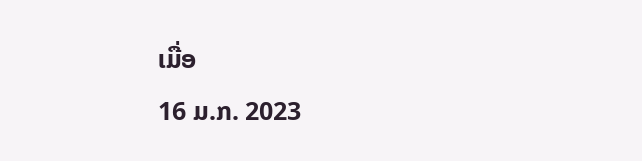ເມື່ອ
16 ມ.ກ. 2023